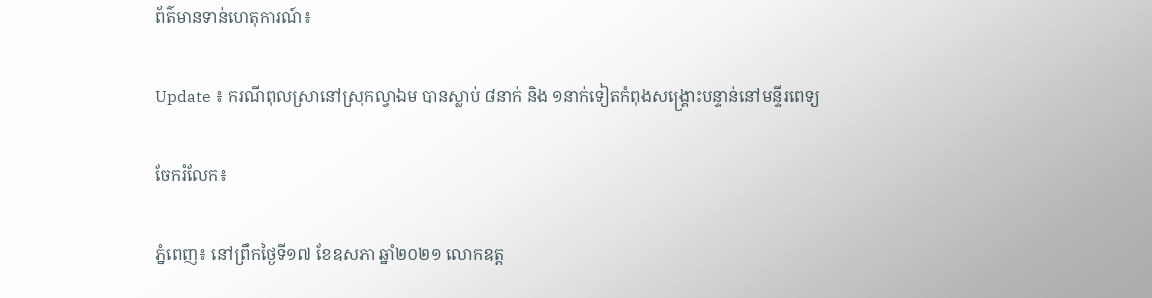ព័ត៌មានទាន់ហេតុការណ៍៖

Update ៖ ករណីពុលស្រានៅស្រុកល្វាឯម បានស្លាប់ ៨នាក់ និង ១នាក់ទៀតកំពុងសង្គ្រោះបន្ទាន់នៅមន្ទីរពេទ្យ

ចែករំលែក៖

ភ្នំពេញ៖ នៅព្រឹកថ្ងៃទី១៧ ខែឧសភា ឆ្នាំ២០២១ លោកឧត្ត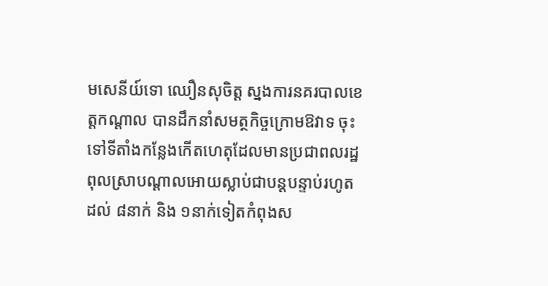មសេនីយ៍ទោ ឈឿនសុចិត្ត ស្នងការនគរបាលខេត្តកណ្ដាល បានដឹកនាំសមត្ថកិច្ចក្រោមឱវាទ ចុះទៅទីតាំងកន្លែងកើតហេតុដែលមានប្រជាពលរដ្ឋពុលស្រាបណ្តាលអោយស្លាប់ជាបន្តបន្ទាប់រហូតដល់ ៨នាក់ និង ១នាក់ទៀតកំពុងស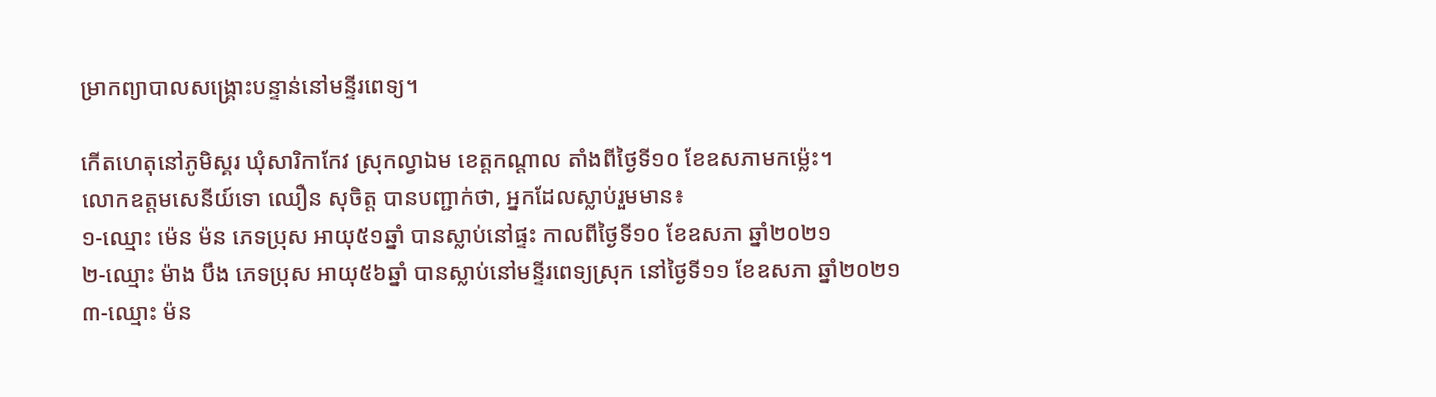ម្រាកព្យាបាលសង្គ្រោះបន្ទាន់នៅមន្ទីរពេទ្យ។

កើតហេតុនៅភូមិស្គរ ឃុំសារិកាកែវ ស្រុកល្វាឯម ខេត្តកណ្ដាល តាំងពីថ្ងៃទី១០ ខែឧសភាមកម្ល៉េះ។
លោកឧត្តមសេនីយ៍ទោ ឈឿន សុចិត្ត បានបញ្ជាក់ថា, អ្នកដែលស្លាប់រួមមាន៖
១-ឈ្មោះ ម៉េន ម៉ន ភេទប្រុស អាយុ៥១ឆ្នាំ បានស្លាប់នៅផ្ទះ កាលពីថ្ងៃទី១០ ខែឧសភា ឆ្នាំ២០២១
២-ឈ្មោះ ម៉ាង បឹង ភេទប្រុស អាយុ៥៦ឆ្នាំ បានស្លាប់នៅមន្ទីរពេទ្យស្រុក នៅថ្ងៃទី១១ ខែឧសភា ឆ្នាំ២០២១
៣-ឈ្មោះ ម៉ន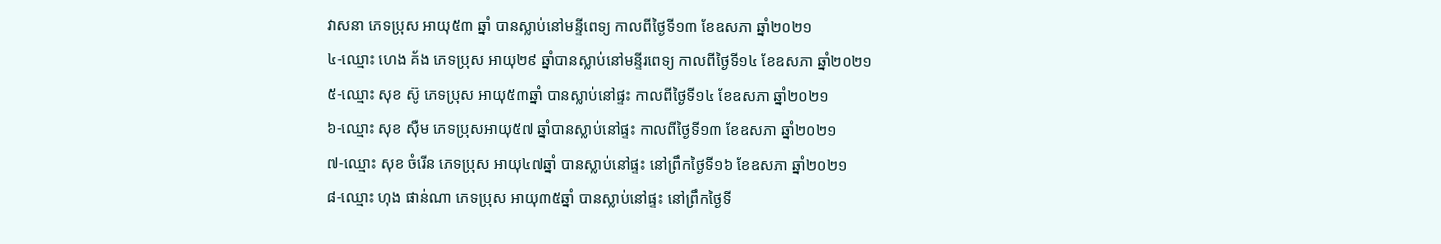វាសនា ភេទប្រុស អាយុ៥៣ ឆ្នាំ បានស្លាប់នៅមន្ទីពេទ្យ កាលពីថ្ងៃទី១៣ ខែឧសភា ឆ្នាំ២០២១
៤-ឈ្មោះ ហេង គ័ង ភេទប្រុស អាយុ២៩ ឆ្នាំបានស្លាប់នៅមន្ទីរពេទ្យ កាលពីថ្ងៃទី១៤ ខែឧសភា ឆ្នាំ២០២១
៥-ឈ្មោះ សុខ ស៊ូ ភេទប្រុស អាយុ៥៣ឆ្នាំ បានស្លាប់នៅផ្ទះ កាលពីថ្ងៃទី១៤ ខែឧសភា ឆ្នាំ២០២១
៦-ឈ្មោះ សុខ សុឺម ភេទប្រុសអាយុ៥៧ ឆ្នាំបានស្លាប់នៅផ្ទះ កាលពីថ្ងៃទី១៣ ខែឧសភា ឆ្នាំ២០២១
៧-ឈ្មោះ សុខ ចំរើន ភេទប្រុស អាយុ៤៧ឆ្នាំ បានស្លាប់នៅផ្ទះ នៅព្រឹកថ្ងៃទី១៦ ខែឧសភា ឆ្នាំ២០២១
៨-ឈ្មោះ ហុង ផាន់ណា ភេទប្រុស អាយុ៣៥ឆ្នាំ បានស្លាប់នៅផ្ទះ នៅព្រឹកថ្ងៃទី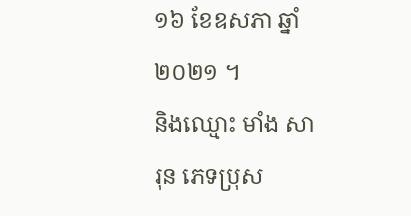១៦ ខែឧសភា ឆ្នាំ២០២១ ។
និងឈ្មោះ មាំង សារុន ភេទប្រុស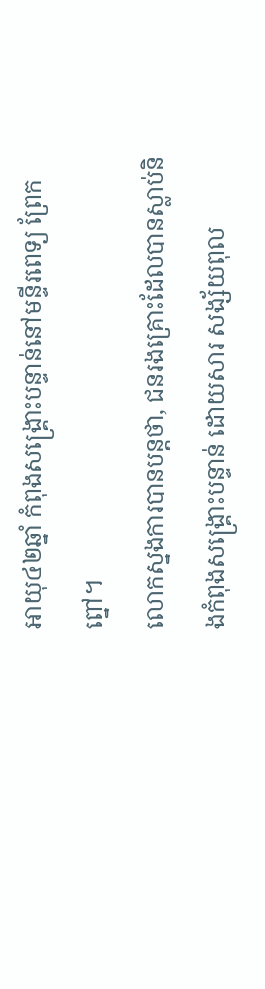អាយុ៤២ឆ្នាំ កំពុងសង្គ្រោះបន្ទាន់នៅមន្ទីរពេទ្យ ព្រែកព្នៅ។
លោកស្នងការបានបន្តថា, ជនរងគ្រោះដែលបានស្លាប់និងកំពុងសង្គ្រោះបន្ទាន់ ដោយសារ សង្ស័យពុល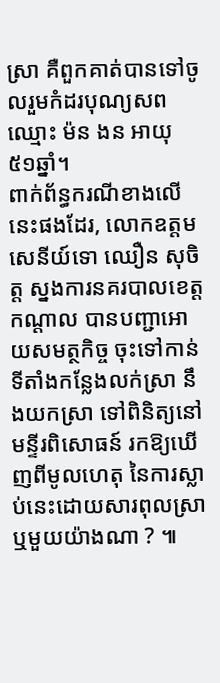ស្រា គឺពួកគាត់បានទៅចូលរួមកំដរបុណ្យសពឈ្មោះ ម៉ន ងន អាយុ ៥១ឆ្នាំ។
ពាក់ព័ន្ធករណីខាងលើនេះផងដែរ, លោកឧត្តមសេនីយ៍ទោ ឈឿន សុចិត្ត ស្នងការនគរបាលខេត្តកណ្ដាល បានបញ្ជាអោយសមត្ថកិច្ច ចុះទៅកាន់ទីតាំងកន្លែងលក់ស្រា នឹងយកស្រា ទៅពិនិត្យនៅមន្ទីរពិសោធន៍ រកឱ្យឃើញពីមូលហេតុ នៃការស្លាប់នេះដោយសារពុលស្រា ឬមួយយ៉ាងណា ? ៕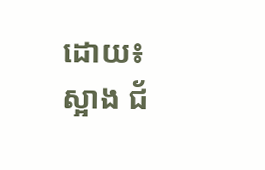ដោយ៖ ស្អាង ជ័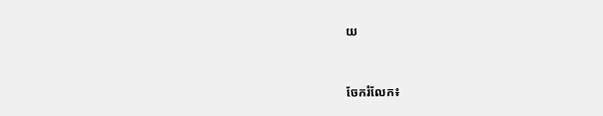យ


ចែករំលែក៖